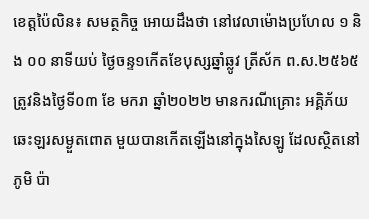ខេត្តប៉ៃលិន៖ សមត្ថកិច្ច អោយដឹងថា នៅវេលាម៉ោងប្រហែល ១ និង ០០ នាទីយប់ ថ្ងៃចន្ទ១កើតខែបុស្សឆ្នាំឆ្លូវ ត្រីស័ក ព.ស.២៥៦៥ ត្រូវនិងថ្ងៃទី០៣ ខែ មករា ឆ្នាំ២០២២ មានករណីគ្រោះ អគ្គិភ័យឆេះឡរសម្ងួតពោត មួយបានកើតឡើងនៅក្នុងសៃឡូ ដែលស្ថិតនៅភូមិ ប៉ា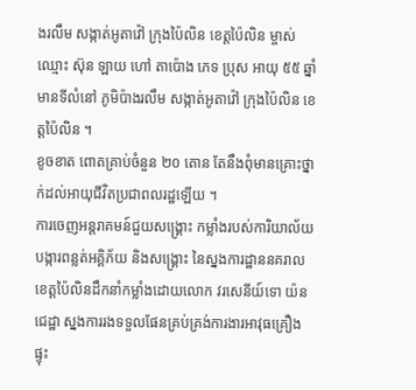ងរលឹម សង្កាត់អូតាវ៉ៅ ក្រុងប៉ៃលិន ខេត្តប៉ៃលិន ម្ចាស់ឈ្មោះ ស៊ុន ឡាយ ហៅ តាប៉ោង ភេទ ប្រុស អាយុ ៥៥ ឆ្នាំ មានទីលំនៅ ភូមិប៉ាងរលឹម សង្កាត់អូតាវ៉ៅ ក្រុងប៉ៃលិន ខេត្តប៉ៃលិន ។
ខូចខាត ពោតគ្រាប់ចំនួន ២០ តោន តែនឹងពុំមានគ្រោះថ្នាក់ដល់អាយុជីវិតប្រជាពលរដ្ឋឡើយ ។
ការចេញអន្តរាគមន៍ជួយសង្គ្រោះ កម្លាំងរបស់ការិយាល័យបង្ការពន្លត់អគ្គិភ័យ និងសង្គ្រោះ នៃស្នងការដ្ឋាននគរាលខេត្តប៉ៃលិនដឹកនាំកម្លាំងដោយលោក វរសេនីយ៍ទោ យ៉ន ជេដ្ឋា ស្នងការរងទទួលផែនគ្រប់គ្រង់ការងារអាវុធគ្រឿងផ្ទុះ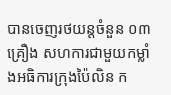បានចេញរថយន្តចំនួន ០៣ គ្រឿង សហការជាមួយកម្លាំងអធិការក្រុងប៉ៃលិន ក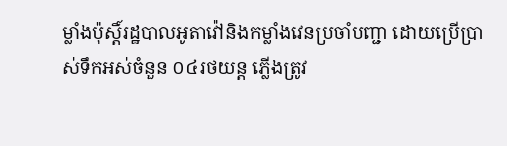ម្លាំងប៉ុស្តិ៍រដ្ឋបាលអូតាវ៉ៅនិងកម្លាំងវេនប្រចាំបញ្ជា ដោយប្រើប្រាស់ទឹកអស់ចំនួន ០៤រថយន្ត ភ្លើងត្រូវ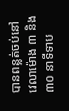បានពន្លត់ចប់នៅវេលាម៉ោង ៣ និង៣០ នាទីទាប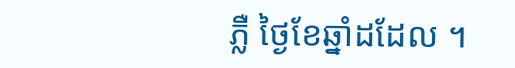ភ្លឺ ថ្ងៃខែឆ្នាំដដែល ។